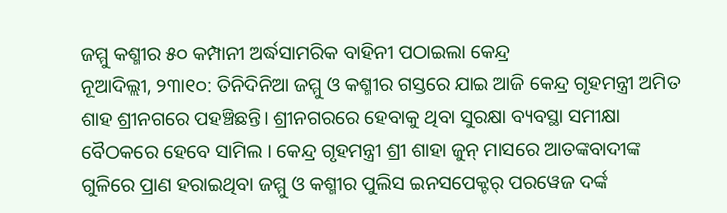ଜମ୍ମୁ କଶ୍ମୀର ୫୦ କମ୍ପାନୀ ଅର୍ଦ୍ଧସାମରିକ ବାହିନୀ ପଠାଇଲା କେନ୍ଦ୍ର
ନୂଆଦିଲ୍ଲୀ, ୨୩ା୧୦: ତିନିଦିନିଆ ଜମ୍ମୁ ଓ କଶ୍ମୀର ଗସ୍ତରେ ଯାଇ ଆଜି କେନ୍ଦ୍ର ଗୃହମନ୍ତ୍ରୀ ଅମିତ ଶାହ ଶ୍ରୀନଗରେ ପହଞ୍ଚିଛନ୍ତି। ଶ୍ରୀନଗରରେ ହେବାକୁ ଥିବା ସୁରକ୍ଷା ବ୍ୟବସ୍ଥା ସମୀକ୍ଷା ବୈଠକରେ ହେବେ ସାମିଲ । କେନ୍ଦ୍ର ଗୃହମନ୍ତ୍ରୀ ଶ୍ରୀ ଶାହା ଜୁନ୍ ମାସରେ ଆତଙ୍କବାଦୀଙ୍କ ଗୁଳିରେ ପ୍ରାଣ ହରାଇଥିବା ଜମ୍ମୁ ଓ କଶ୍ମୀର ପୁଲିସ ଇନସପେକ୍ଟର୍ ପରୱେଜ ଦର୍ଙ୍କ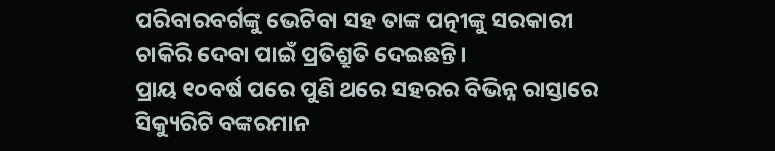ପରିବାରବର୍ଗଙ୍କୁ ଭେଟିବା ସହ ତାଙ୍କ ପତ୍ନୀଙ୍କୁ ସରକାରୀ ଚାକିରି ଦେବା ପାଇଁ ପ୍ରତିଶ୍ରୁତି ଦେଇଛନ୍ତି।
ପ୍ରାୟ ୧୦ବର୍ଷ ପରେ ପୁଣି ଥରେ ସହରର ବିଭିନ୍ନ ରାସ୍ତାରେ ସିକ୍ୟୁରିଟି ବଙ୍କରମାନ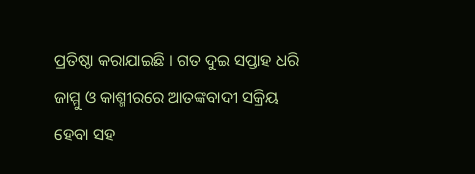ପ୍ରତିଷ୍ଠା କରାଯାଇଛି । ଗତ ଦୁଇ ସପ୍ତାହ ଧରି ଜାମ୍ମୁ ଓ କାଶ୍ମୀରରେ ଆତଙ୍କବାଦୀ ସକ୍ରିୟ ହେବା ସହ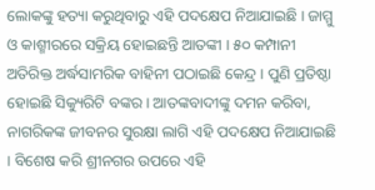ଲୋକଙ୍କୁ ହତ୍ୟା କରୁଥିବାରୁ ଏହି ପଦକ୍ଷେପ ନିଆଯାଇଛି । ଜାମ୍ମୁ ଓ କାଶ୍ମୀରରେ ସକ୍ରିୟ ହୋଇଛନ୍ତି ଆତଙ୍କୀ । ୫୦ କମ୍ପାନୀ ଅତିରିକ୍ତ ଅର୍ଦ୍ଧସାମରିକ ବାହିନୀ ପଠାଇଛି କେନ୍ଦ୍ର । ପୁଣି ପ୍ରତିଷ୍ଠା ହୋଇଛି ସିକ୍ୟୁରିଟି ବଙ୍କର । ଆତଙ୍କବାଦୀଙ୍କୁ ଦମନ କରିବା, ନାଗରିକଙ୍କ ଜୀବନର ସୁରକ୍ଷା ଲାଗି ଏହି ପଦକ୍ଷେପ ନିଆଯାଇଛି । ବିଶେଷ କରି ଶ୍ରୀନଗର ଉପରେ ଏହି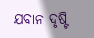ଯବାନ ଦୃଷ୍ଟି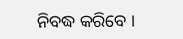ନିବଦ୍ଧ କରିବେ ।